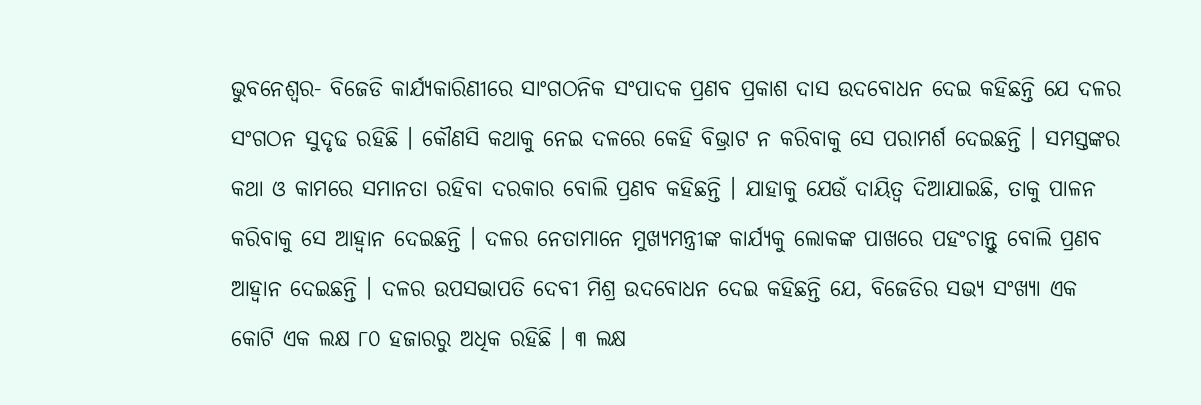ଭୁବନେଶ୍ୱର- ବିଜେଡି କାର୍ଯ୍ୟକାରିଣୀରେ ସାଂଗଠନିକ ସଂପାଦକ ପ୍ରଣବ ପ୍ରକାଶ ଦାସ ଉଦବୋଧନ ଦେଇ କହିଛନ୍ତି ଯେ ଦଳର ସଂଗଠନ ସୁଦୃଢ ରହିଛି । କୌଣସି କଥାକୁ ନେଇ ଦଳରେ କେହି ବିଭ୍ରାଟ ନ କରିବାକୁ ସେ ପରାମର୍ଶ ଦେଇଛନ୍ତି । ସମସ୍ତଙ୍କର କଥା ଓ କାମରେ ସମାନତା ରହିବା ଦରକାର ବୋଲି ପ୍ରଣବ କହିଛନ୍ତି । ଯାହାକୁ ଯେଉଁ ଦାୟିତ୍ୱ ଦିଆଯାଇଛି, ତାକୁ ପାଳନ କରିବାକୁ ସେ ଆହ୍ୱାନ ଦେଇଛନ୍ତି । ଦଳର ନେତାମାନେ ମୁଖ୍ୟମନ୍ତ୍ରୀଙ୍କ କାର୍ଯ୍ୟକୁ ଲୋକଙ୍କ ପାଖରେ ପହଂଚାନ୍ତୁ ବୋଲି ପ୍ରଣବ ଆହ୍ୱାନ ଦେଇଛନ୍ତି । ଦଳର ଉପସଭାପତି ଦେବୀ ମିଶ୍ର ଉଦବୋଧନ ଦେଇ କହିଛନ୍ତି ଯେ, ବିଜେଡିର ସଭ୍ୟ ସଂଖ୍ୟା ଏକ କୋଟି ଏକ ଲକ୍ଷ ୮୦ ହଜାରରୁ ଅଧିକ ରହିଛି । ୩ ଲକ୍ଷ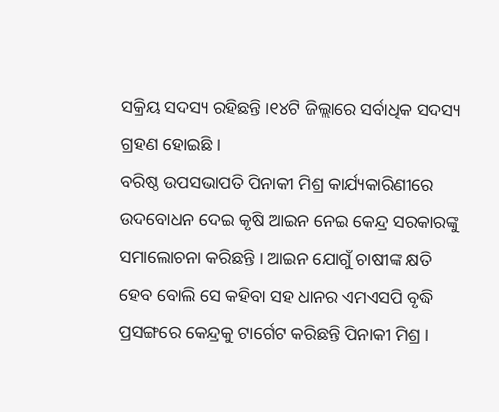ସକ୍ରିୟ ସଦସ୍ୟ ରହିଛନ୍ତି ।୧୪ଟି ଜିଲ୍ଲାରେ ସର୍ବାଧିକ ସଦସ୍ୟ ଗ୍ରହଣ ହୋଇଛି ।
ବରିଷ୍ଠ ଉପସଭାପତି ପିନାକୀ ମିଶ୍ର କାର୍ଯ୍ୟକାରିଣୀରେ ଉଦବୋଧନ ଦେଇ କୃଷି ଆଇନ ନେଇ କେନ୍ଦ୍ର ସରକାରଙ୍କୁ ସମାଲୋଚନା କରିଛନ୍ତି । ଆଇନ ଯୋଗୁଁ ଚାଷୀଙ୍କ କ୍ଷତି ହେବ ବୋଲି ସେ କହିବା ସହ ଧାନର ଏମଏସପି ବୃଦ୍ଧି ପ୍ରସଙ୍ଗରେ କେନ୍ଦ୍ରକୁ ଟାର୍ଗେଟ କରିଛନ୍ତି ପିନାକୀ ମିଶ୍ର ।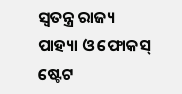ସ୍ୱତନ୍ତ୍ର ରାଜ୍ୟ ପାହ୍ୟା ଓ ଫୋକସ୍ ଷ୍ଟେଟ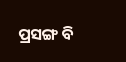ପ୍ରସଙ୍ଗ ବି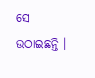ସେ ଉଠାଇଛନ୍ତି ।